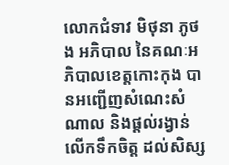លោកជំទាវ មិថុនា ភូថង អភិបាល នៃគណៈអភិបាលខេត្តកោះកុង បានអញ្ជើញសំណេះសំណាល និងផ្តល់រង្វាន់លើកទឹកចិត្ត ដល់សិស្ស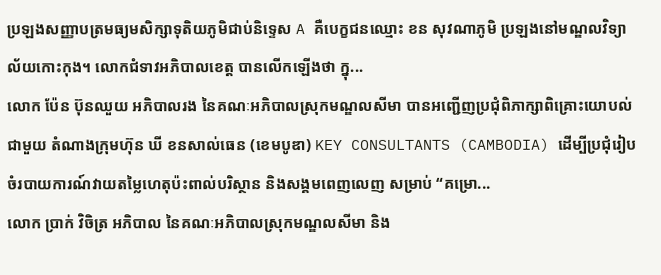ប្រឡងសញ្ញាបត្រមធ្យមសិក្សាទុតិយភូមិជាប់និទ្ទេស A គឺបេក្ខជនឈ្មោះ ខន សុវណាភូមិ ប្រឡងនៅមណ្ឌលវិទ្យាល័យកោះកុង។ លោកជំទាវអភិបាលខេត្ត បានលើកឡើងថា ក្នុ...
លោក ប៉ែន ប៊ុនឈួយ អភិបាលរង នៃគណៈអភិបាលស្រុកមណ្ឌលសីមា បានអញ្ជើញប្រជុំពិភាក្សាពិគ្រោះយោបល់ជាមួយ តំណាងក្រុមហ៊ុន ឃី ខនសាល់ធេន (ខេមបូឌា) KEY CONSULTANTS (CAMBODIA) ដើម្បីប្រជុំរៀបចំរបាយការណ៍វាយតម្លៃហេតុប៉ះពាល់បរិស្ថាន និងសង្គមពេញលេញ សម្រាប់ “គម្រោ...
លោក ប្រាក់ វិចិត្រ អភិបាល នៃគណៈអភិបាលស្រុកមណ្ឌលសីមា និង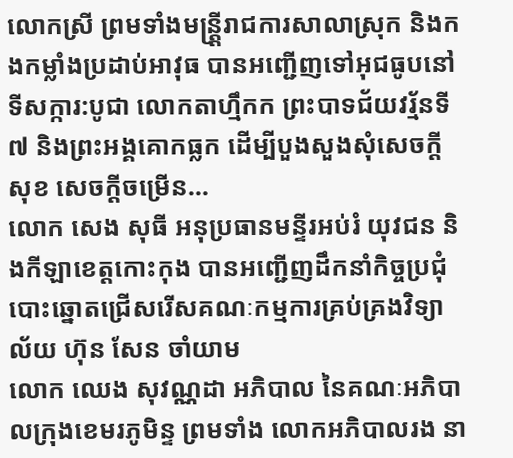លោកស្រី ព្រមទាំងមន្ត្ត្រីរាជការសាលាស្រុក និងកងកម្លាំងប្រដាប់អាវុធ បានអញ្ជើញទៅអុជធូបនៅទីសក្ការ:បូជា លោកតាហ្មឹកក ព្រះបាទជ័យវរ្ម័នទី៧ និងព្រះអង្គគោកធ្លក ដើម្បីបួងសួងសុំសេចក្តីសុខ សេចក្តីចម្រើន...
លោក សេង សុធី អនុប្រធានមន្ទីរអប់រំ យុវជន និងកីឡាខេត្តកោះកុង បានអញ្ជើញដឹកនាំកិច្ចប្រជុំបោះឆ្នោតជ្រើសរើសគណៈកម្មការគ្រប់គ្រងវិទ្យាល័យ ហ៊ុន សែន ចាំយាម
លោក ឈេង សុវណ្ណដា អភិបាល នៃគណៈអភិបាលក្រុងខេមរភូមិន្ទ ព្រមទាំង លោកអភិបាលរង នា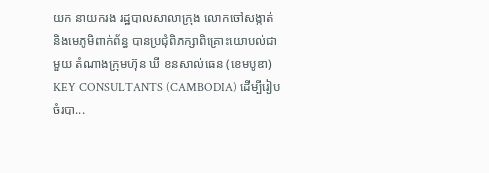យក នាយករង រដ្ឋបាលសាលាក្រុង លោកចៅសង្កាត់ និងមេភូមិពាក់ព័ន្ធ បានប្រជុំពិភក្សាពិគ្រោះយោបល់ជាមួយ តំណាងក្រុមហ៊ុន ឃី ខនសាល់ធេន (ខេមបូឌា) KEY CONSULTANTS (CAMBODIA) ដើម្បីរៀបចំរបា...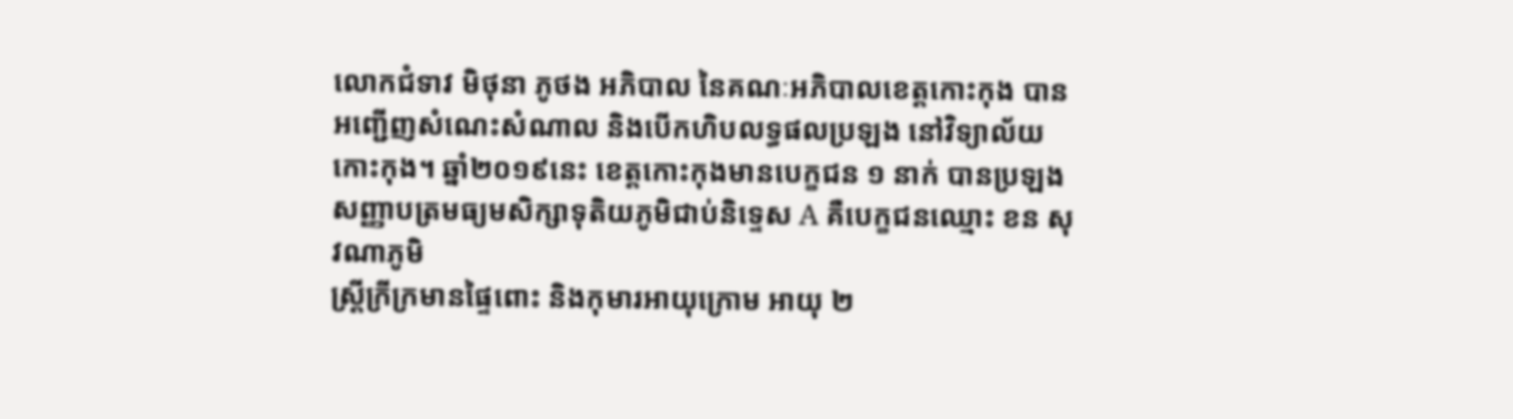លោកជំទាវ មិថុនា ភូថង អភិបាល នៃគណៈអភិបាលខេត្តកោះកុង បានអញ្ជើញសំណេះសំណាល និងបើកហិបលទ្ធផលប្រឡង នៅវិទ្យាល័យ កោះកុង។ ឆ្នាំ២០១៩នេះ ខេត្តកោះកុងមានបេក្ខជន ១ នាក់ បានប្រឡងសញ្ញាបត្រមធ្យមសិក្សាទុតិយភូមិជាប់និទ្ទេស A គឺបេក្ខជនឈ្មោះ ខន សុវណាភូមិ
ស្រ្តីក្រីក្រមានផ្ទៃពោះ និងកុមារអាយុក្រោម អាយុ ២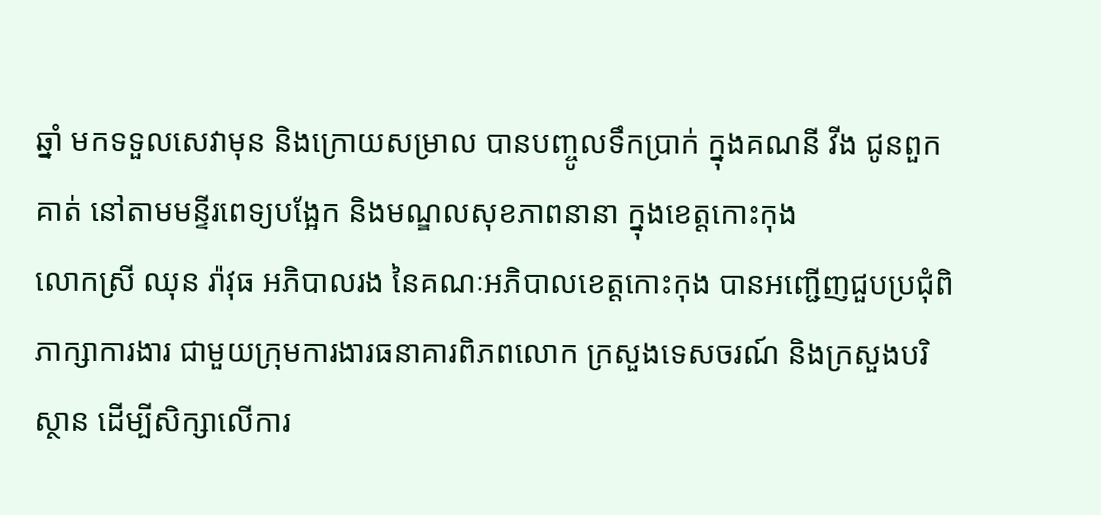ឆ្នាំ មកទទួលសេវាមុន និងក្រោយសម្រាល បានបញ្ចូលទឹកប្រាក់ ក្នុងគណនី វីង ជូនពួកគាត់ នៅតាមមន្ទីរពេទ្យបង្អែក និងមណ្ឌលសុខភាពនានា ក្នុងខេត្តកោះកុង
លោកស្រី ឈុន រ៉ាវុធ អភិបាលរង នៃគណៈអភិបាលខេត្តកោះកុង បានអញ្ជើញជួបប្រជុំពិភាក្សាការងារ ជាមួយក្រុមការងារធនាគារពិភពលោក ក្រសួងទេសចរណ៍ និងក្រសួងបរិស្ថាន ដើម្បីសិក្សាលើការ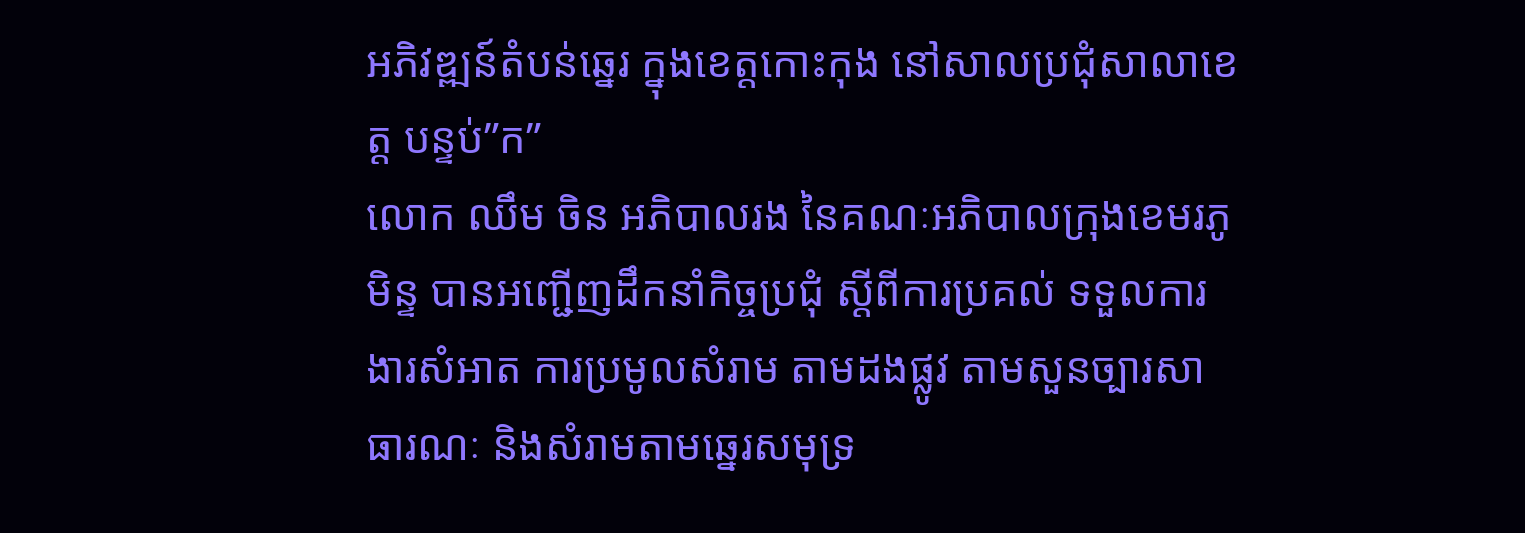អភិវឌ្ឍន៍តំបន់ឆ្នេរ ក្នុងខេត្តកោះកុង នៅសាលប្រជុំសាលាខេត្ត បន្ទប់”ក”
លោក ឈឹម ចិន អភិបាលរង នៃគណៈអភិបាលក្រុងខេមរភូមិន្ទ បានអញ្ជើញដឹកនាំកិច្ចប្រជុំ ស្តីពីការប្រគល់ ទទួលការងារសំអាត ការប្រមូលសំរាម តាមដងផ្លូវ តាមសួនច្បារសាធារណៈ និងសំរាមតាមឆ្នេរសមុទ្រ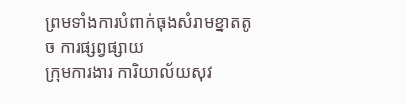ព្រមទាំងការបំពាក់ធុងសំរាមខ្នាតតូច ការផ្សព្វផ្សាយ
ក្រុមការងារ ការិយាល័យសុវ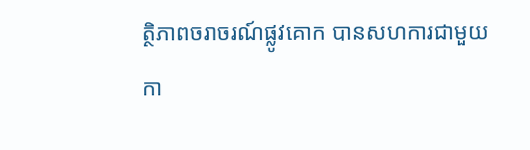ត្ថិភាពចរាចរណ៍ផ្លូវគោក បានសហការជាមួយកា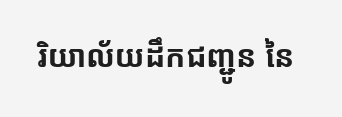រិយាល័យដឹកជញ្ជូន នៃ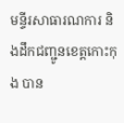មន្ទីរសាធារណការ និងដឹកជញ្ជូនខេត្តកោះកុង បាន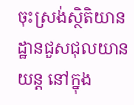ចុះស្រង់ស្ថិតិយានដ្ឋានជួសជុលយានយន្ដ នៅក្នុង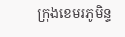ក្រុងខេមរភូមិន្ទ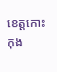ខេត្តកោះកុង